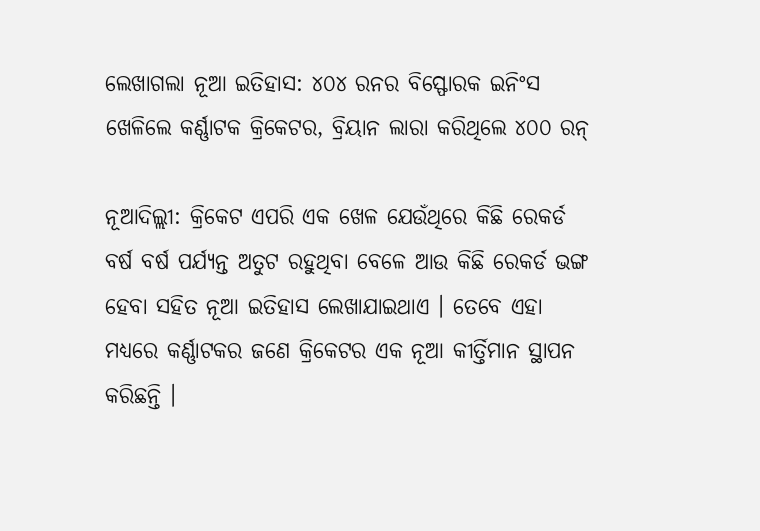ଲେଖାଗଲା ନୂଆ ଇତିହାସ: ୪୦୪ ରନର ବିସ୍ଫୋରକ ଇନିଂସ ଖେଳିଲେ କର୍ଣ୍ଣାଟକ କ୍ରିକେଟର, ବ୍ରିୟାନ ଲାରା କରିଥିଲେ ୪୦୦ ରନ୍

ନୂଆଦିଲ୍ଲୀ: କ୍ରିକେଟ ଏପରି ଏକ ଖେଳ ଯେଉଁଥିରେ କିଛି ରେକର୍ଡ ବର୍ଷ ବର୍ଷ ପର୍ଯ୍ୟନ୍ତ ଅତୁଟ ରହୁଥିବା ବେଳେ ଆଉ କିଛି ରେକର୍ଡ ଭଙ୍ଗ ହେବା ସହିତ ନୂଆ ଇତିହାସ ଲେଖାଯାଇଥାଏ । ତେବେ ଏହା ମଧ୍ୟରେ କର୍ଣ୍ଣାଟକର ଜଣେ କ୍ରିକେଟର ଏକ ନୂଆ କୀର୍ତ୍ତିମାନ ସ୍ଥାପନ କରିଛନ୍ତି ।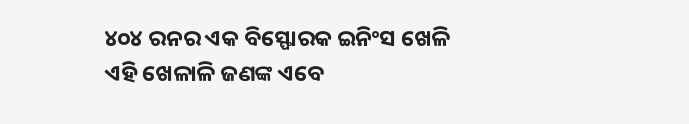୪୦୪ ରନର ଏକ ବିସ୍ଫୋରକ ଇନିଂସ ଖେଳି ଏହି ଖେଳାଳି ଜଣଙ୍କ ଏବେ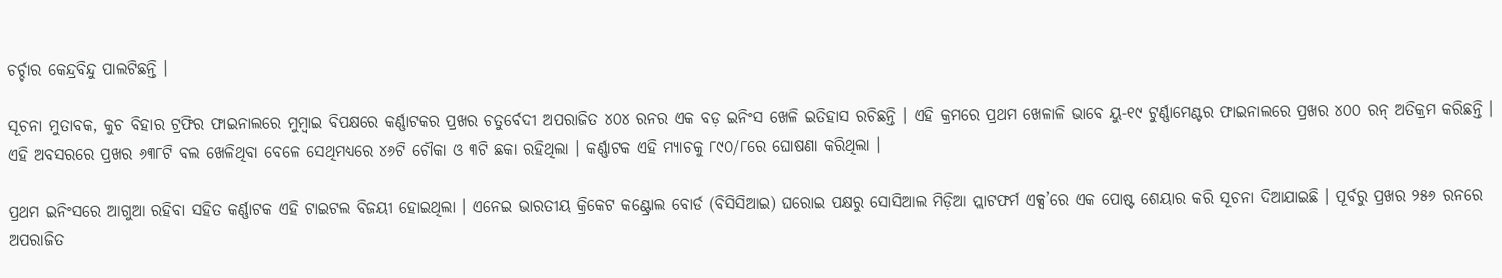ଚର୍ଚ୍ଚାର କେନ୍ଦ୍ରବିନ୍ଦୁ ପାଲଟିଛନ୍ତି ।

ସୂଚନା ମୁତାବକ, କୁଚ ବିହାର ଟ୍ରଫିର ଫାଇନାଲରେ ମୁମ୍ବାଇ ବିପକ୍ଷରେ କର୍ଣ୍ଣାଟକର ପ୍ରଖର ଚତୁର୍ବେଦୀ ଅପରାଜିତ ୪୦୪ ରନର ଏକ ବଡ଼ ଇନିଂସ ଖେଳି ଇତିହାସ ରଚିଛନ୍ତି । ଏହି କ୍ରମରେ ପ୍ରଥମ ଖେଳାଳି ଭାବେ ୟୁ-୧୯ ଟୁର୍ଣ୍ଣାମେଣ୍ଟର ଫାଇନାଲରେ ପ୍ରଖର ୪୦୦ ରନ୍ ଅତିକ୍ରମ କରିଛନ୍ତି । ଏହି ଅବସରରେ ପ୍ରଖର ୬୩୮ଟି ବଲ ଖେଳିଥିବା ବେଳେ ସେଥିମଧ୍ୟରେ ୪୬ଟି ଚୌକା ଓ ୩ଟି ଛକା ରହିଥିଲା । କର୍ଣ୍ଣାଟକ ଏହି ମ୍ୟାଚକୁ ୮୯୦/୮ରେ ଘୋଷଣା କରିଥିଲା ।

ପ୍ରଥମ ଇନିଂସରେ ଆଗୁଆ ରହିବା ସହିତ କର୍ଣ୍ଣାଟକ ଏହି ଟାଇଟଲ ବିଜୟୀ ହୋଇଥିଲା । ଏନେଇ ଭାରତୀୟ କ୍ରିକେଟ କଣ୍ଟ୍ରୋଲ ବୋର୍ଡ (ବିସିସିଆଇ) ଘରୋଇ ପକ୍ଷରୁ ସୋସିଆଲ ମିଡ଼ିଆ ପ୍ଲାଟଫର୍ମ ଏକ୍ସ’ରେ ଏକ ପୋଷ୍ଟ ଶେୟାର କରି ସୂଚନା ଦିଆଯାଇଛି । ପୂର୍ବରୁ ପ୍ରଖର ୨୫୬ ରନରେ ଅପରାଜିତ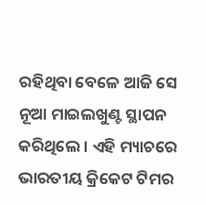ରହିଥିବା ବେଳେ ଆଜି ସେ ନୂଆ ମାଇଲଖୁଣ୍ଟ ସ୍ଥାପନ କରିଥିଲେ । ଏହି ମ୍ୟାଚରେ ଭାରତୀୟ କ୍ରିକେଟ ଟିମର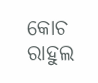କୋଚ ରାହୁଲ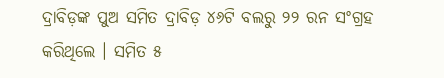ଦ୍ରାବିଡ଼ଙ୍କ ପୁଅ ସମିତ ଦ୍ରାବିଡ଼ ୪୬ଟି ବଲରୁ ୨୨ ରନ ସଂଗ୍ରହ କରିଥିଲେ । ସମିତ ୫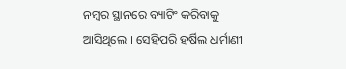ନମ୍ବର ସ୍ଥାନରେ ବ୍ୟାଟିଂ କରିବାକୁ ଆସିଥିଲେ । ସେହିପରି ହର୍ଷିଲ ଧର୍ମାଣୀ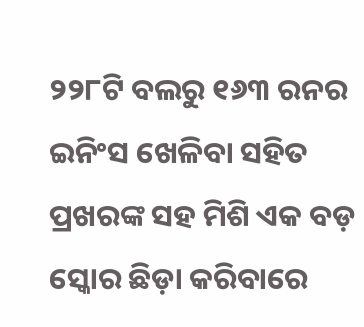୨୨୮ଟି ବଲରୁ ୧୬୩ ରନର ଇନିଂସ ଖେଳିବା ସହିତ ପ୍ରଖରଙ୍କ ସହ ମିଶି ଏକ ବଡ଼ ସ୍କୋର ଛିଡ଼ା କରିବାରେ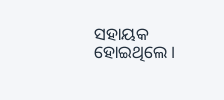ସହାୟକ ହୋଇଥିଲେ ।